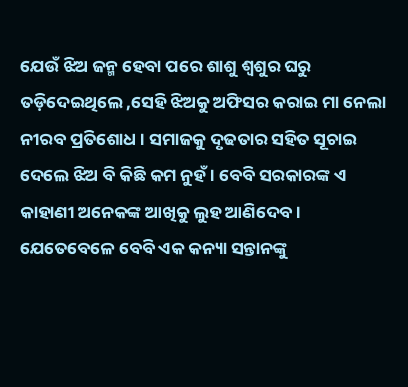ଯେଉଁ ଝିଅ ଜନ୍ମ ହେବା ପରେ ଶାଶୁ ଶ୍ୱଶୁର ଘରୁ ତଡ଼ିଦେଇଥିଲେ ,ସେହି ଝିଅକୁ ଅଫିସର କରାଇ ମା ନେଲା ନୀରବ ପ୍ରତିଶୋଧ । ସମାଜକୁ ଦୃଢତାର ସହିତ ସୂଚାଇ ଦେଲେ ଝିଅ ବି କିଛି କମ ନୁହଁ । ବେବି ସରକାରଙ୍କ ଏ କାହାଣୀ ଅନେକଙ୍କ ଆଖିକୁ ଲୁହ ଆଣିଦେବ । ଯେତେବେଳେ ବେବି ଏକ କନ୍ୟା ସନ୍ତାନଙ୍କୁ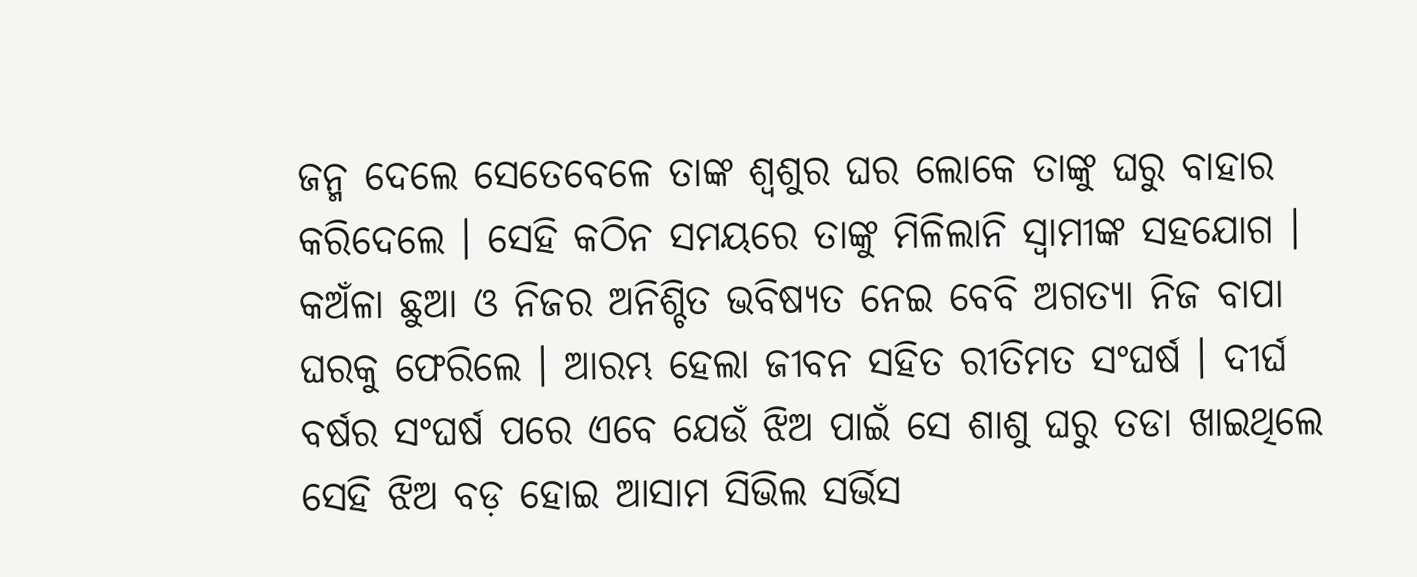ଜନ୍ମ ଦେଲେ ସେତେବେଳେ ତାଙ୍କ ଶ୍ୱଶୁର ଘର ଲୋକେ ତାଙ୍କୁ ଘରୁ ବାହାର କରିଦେଲେ । ସେହି କଠିନ ସମୟରେ ତାଙ୍କୁ ମିଳିଲାନି ସ୍ବାମୀଙ୍କ ସହଯୋଗ । କଅଁଳା ଛୁଆ ଓ ନିଜର ଅନିଶ୍ଚିତ ଭବିଷ୍ୟତ ନେଇ ବେବି ଅଗତ୍ୟା ନିଜ ବାପା ଘରକୁ ଫେରିଲେ । ଆରମ୍ଭ ହେଲା ଜୀବନ ସହିତ ରୀତିମତ ସଂଘର୍ଷ । ଦୀର୍ଘ ବର୍ଷର ସଂଘର୍ଷ ପରେ ଏବେ ଯେଉଁ ଝିଅ ପାଇଁ ସେ ଶାଶୁ ଘରୁ ତଡା ଖାଇଥିଲେ ସେହି ଝିଅ ବଡ଼ ହୋଇ ଆସାମ ସିଭିଲ ସର୍ଭିସ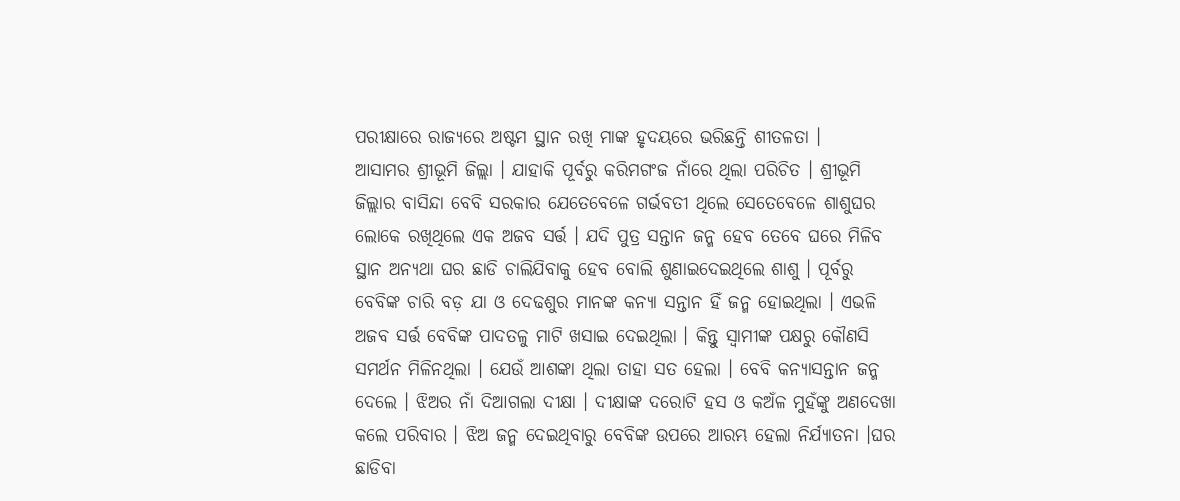ପରୀକ୍ଷାରେ ରାଜ୍ୟରେ ଅଷ୍ଟମ ସ୍ଥାନ ରଖି ମାଙ୍କ ହୃଦୟରେ ଭରିଛନ୍ତି ଶୀତଳତା ।
ଆସାମର ଶ୍ରୀଭୂମି ଜିଲ୍ଲା । ଯାହାକି ପୂର୍ବରୁ କରିମଗଂଜ ନାଁରେ ଥିଲା ପରିଚିତ । ଶ୍ରୀଭୂମି ଜିଲ୍ଲାର ବାସିନ୍ଦା ବେବି ସରକାର ଯେତେବେଳେ ଗର୍ଭବତୀ ଥିଲେ ସେତେବେଳେ ଶାଶୁଘର ଲୋକେ ରଖିଥିଲେ ଏକ ଅଜବ ସର୍ତ୍ତ । ଯଦି ପୁତ୍ର ସନ୍ତାନ ଜନ୍ମ ହେବ ତେବେ ଘରେ ମିଳିବ ସ୍ଥାନ ଅନ୍ୟଥା ଘର ଛାଡି ଚାଲିଯିବାକୁ ହେବ ବୋଲି ଶୁଣାଇଦେଇଥିଲେ ଶାଶୁ । ପୂର୍ବରୁ ବେବିଙ୍କ ଚାରି ବଡ଼ ଯା ଓ ଦେଢଶୁର ମାନଙ୍କ କନ୍ୟା ସନ୍ତାନ ହିଁ ଜନ୍ମ ହୋଇଥିଲା । ଏଭଳି ଅଜବ ସର୍ତ୍ତ ବେବିଙ୍କ ପାଦତଳୁ ମାଟି ଖସାଇ ଦେଇଥିଲା । କିନ୍ତୁ ସ୍ବାମୀଙ୍କ ପକ୍ଷରୁ କୌଣସି ସମର୍ଥନ ମିଳିନଥିଲା । ଯେଉଁ ଆଶଙ୍କା ଥିଲା ତାହା ସତ ହେଲା । ବେବି କନ୍ୟାସନ୍ତାନ ଜନ୍ମ ଦେଲେ । ଝିଅର ନାଁ ଦିଆଗଲା ଦୀକ୍ଷା । ଦୀକ୍ଷାଙ୍କ ଦରୋଟି ହସ ଓ କଅଁଳ ମୁହଁଙ୍କୁ ଅଣଦେଖା କଲେ ପରିବାର । ଝିଅ ଜନ୍ମ ଦେଇଥିବାରୁ ବେବିଙ୍କ ଉପରେ ଆରମ୍ଭ ହେଲା ନିର୍ଯ୍ୟାତନା ।ଘର ଛାଡିବା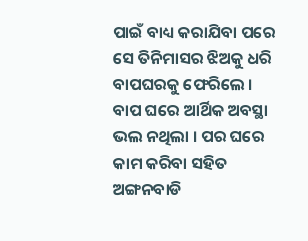ପାଇଁ ବାଧ୍ୟ କରାଯିବା ପରେ ସେ ତିନିମାସର ଝିଅକୁ ଧରି ବାପଘରକୁ ଫେରିଲେ । ବାପ ଘରେ ଆର୍ଥିକ ଅବସ୍ଥା ଭଲ ନଥିଲା । ପର ଘରେ କାମ କରିବା ସହିତ ଅଙ୍ଗନବାଡି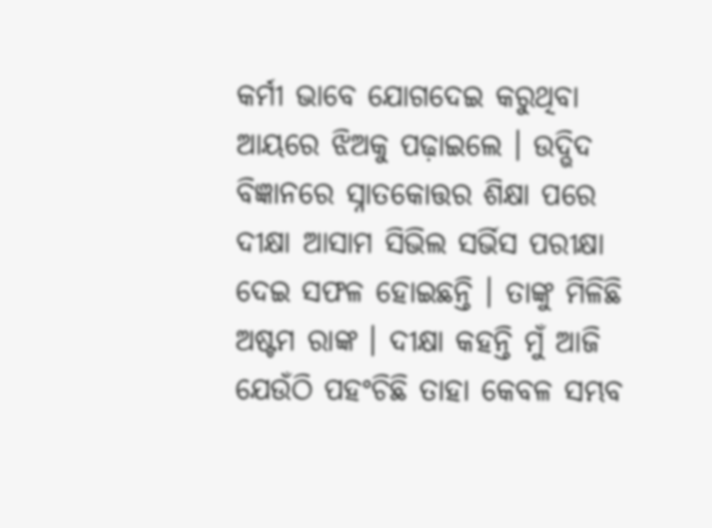କର୍ମୀ ଭାବେ ଯୋଗଦେଇ କରୁଥିବା ଆୟରେ ଝିଅକୁ ପଢ଼ାଇଲେ । ଉଦ୍ଭିଦ ବିଜ୍ଞାନରେ ସ୍ନାତକୋତ୍ତର ଶିକ୍ଷା ପରେ ଦୀକ୍ଷା ଆସାମ ସିଭିଲ ସର୍ଭିସ ପରୀକ୍ଷା ଦେଇ ସଫଳ ହୋଇଛନ୍ତି । ତାଙ୍କୁ ମିଳିଛି ଅଷ୍ଟମ ରାଙ୍କ । ଦୀକ୍ଷା କହନ୍ତି ମୁଁ ଆଜି ଯେଉଁଠି ପହଂଚିଛି ତାହା କେବଳ ସମ୍ଭବ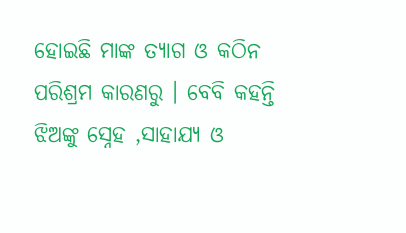ହୋଇଛି ମାଙ୍କ ତ୍ୟାଗ ଓ କଠିନ ପରିଶ୍ରମ କାରଣରୁ । ବେବି କହନ୍ତି ଝିଅଙ୍କୁ ସ୍ନେହ ,ସାହାଯ୍ୟ ଓ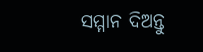ସମ୍ମାନ ଦିଅନ୍ତୁ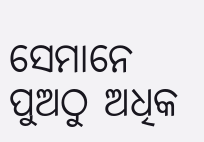ସେମାନେ ପୁଅଠୁ ଅଧିକ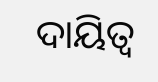ଦାୟିତ୍ୱ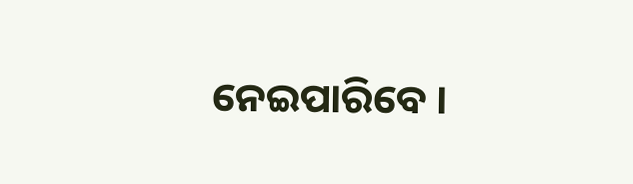ନେଇପାରିବେ ।